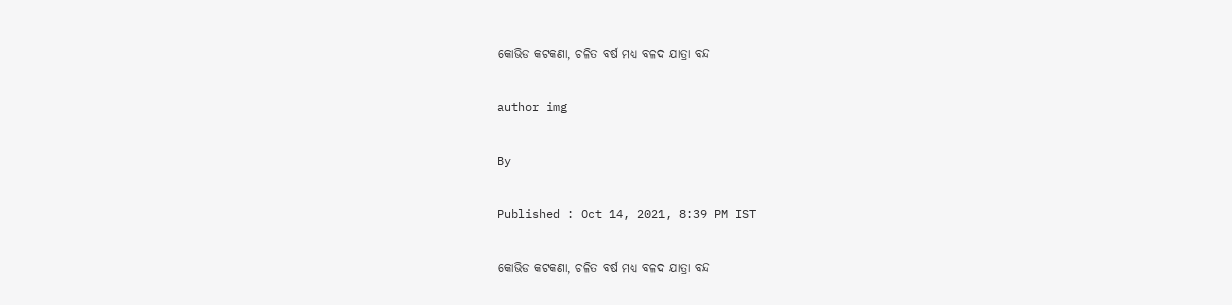କୋଭିଡ କଟକଣା, ଚଳିତ ବର୍ଷ ମଧ୍ୟ ବଳଦ ଯାତ୍ରା ବନ୍ଦ

author img

By

Published : Oct 14, 2021, 8:39 PM IST

କୋଭିଡ କଟକଣା, ଚଳିତ ବର୍ଷ ମଧ୍ୟ ବଳଦ ଯାତ୍ରା ବନ୍ଦ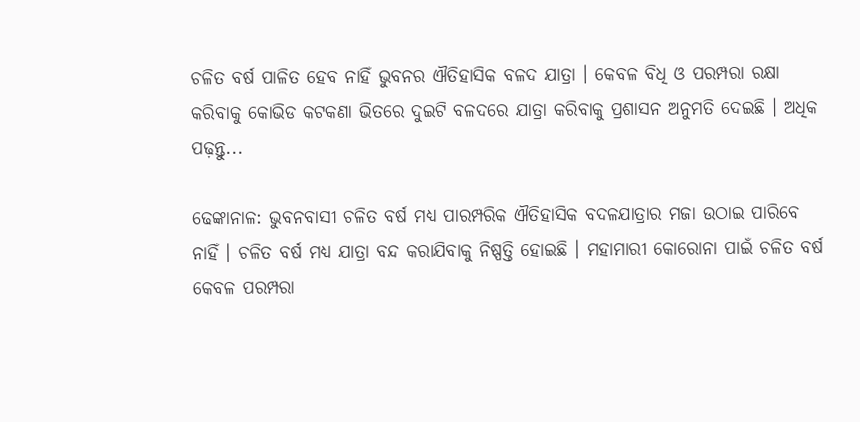ଚଳିତ ବର୍ଷ ପାଳିତ ହେବ ନାହିଁ ଭୁବନର ଐତିହାସିକ ବଳଦ ଯାତ୍ରା । କେବଳ ବିଧି ଓ ପରମ୍ପରା ରକ୍ଷା କରିବାକୁ କୋଭିଡ କଟକଣା ଭିତରେ ଦୁଇଟି ବଳଦରେ ଯାତ୍ରା କରିବାକୁ ପ୍ରଶାସନ ଅନୁମତି ଦେଇଛି । ଅଧିକ ପଢ଼ନ୍ତୁ...

ଢେଙ୍କାନାଳ: ଭୁବନବାସୀ ଚଳିତ ବର୍ଷ ମଧ୍ୟ ପାରମ୍ପରିକ ଐତିହାସିକ ବଦଳଯାତ୍ରାର ମଜା ଉଠାଇ ପାରିବେ ନାହିଁ । ଚଳିତ ବର୍ଷ ମଧ୍ୟ ଯାତ୍ରା ବନ୍ଦ କରାଯିବାକୁ ନିଷ୍ପତ୍ତି ହୋଇଛି । ମହାମାରୀ କୋରୋନା ପାଇଁ ଚଳିତ ବର୍ଷ କେବଳ ପରମ୍ପରା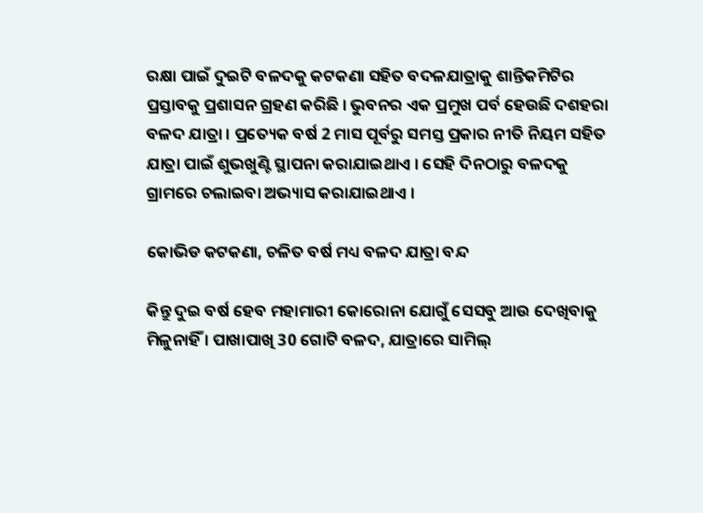ରକ୍ଷା ପାଇଁ ଦୁଇଟି ବଳଦକୁ କଟକଣା ସହିତ ବଦଳଯାତ୍ରାକୁ ଶାନ୍ତିକମିଟିର ପ୍ରସ୍ତାବକୁ ପ୍ରଶାସନ ଗ୍ରହଣ କରିଛି । ଭୁବନର ଏକ ପ୍ରମୁଖ ପର୍ବ ହେଉଛି ଦଶହରା ବଳଦ ଯାତ୍ରା । ପ୍ରତ୍ୟେକ ବର୍ଷ 2 ମାସ ପୂର୍ବରୁ ସମସ୍ତ ପ୍ରକାର ନୀତି ନିୟମ ସହିତ ଯାତ୍ରା ପାଇଁ ଶୁଭଖୁଣ୍ଟି ସ୍ଥାପନା କରାଯାଇଥାଏ । ସେହି ଦିନଠାରୁ ବଳଦକୁ ଗ୍ରାମରେ ଚଲାଇବା ଅଭ୍ୟାସ କରାଯାଇଥାଏ ।

କୋଭିଡ କଟକଣା, ଚଳିତ ବର୍ଷ ମଧ୍ୟ ବଳଦ ଯାତ୍ରା ବନ୍ଦ

କିନ୍ତୁ ଦୁଇ ବର୍ଷ ହେବ ମହାମାରୀ କୋରୋନା ଯୋଗୁଁ ସେସବୁ ଆଉ ଦେଖିବାକୁ ମିଳୁନାହିଁ । ପାଖାପାଖି 30 ଗୋଟି ବଳଦ, ଯାତ୍ରାରେ ସାମିଲ୍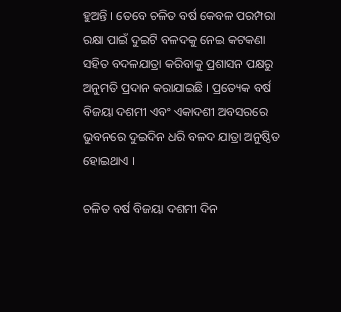ହୁଅନ୍ତି । ତେବେ ଚଳିତ ବର୍ଷ କେବଳ ପରମ୍ପରା ରକ୍ଷା ପାଇଁ ଦୁଇଟି ବଳଦକୁ ନେଇ କଟକଣା ସହିତ ବଦଳଯାତ୍ରା କରିବାକୁ ପ୍ରଶାସନ ପକ୍ଷରୁ ଅନୁମତି ପ୍ରଦାନ କରାଯାଇଛି । ପ୍ରତ୍ୟେକ ବର୍ଷ ବିଜୟା ଦଶମୀ ଏବଂ ଏକାଦଶୀ ଅବସରରେ ଭୁବନରେ ଦୁଇଦିନ ଧରି ବଳଦ ଯାତ୍ରା ଅନୁଷ୍ଠିତ ହୋଇଥାଏ ।

ଚଳିତ ବର୍ଷ ବିଜୟା ଦଶମୀ ଦିନ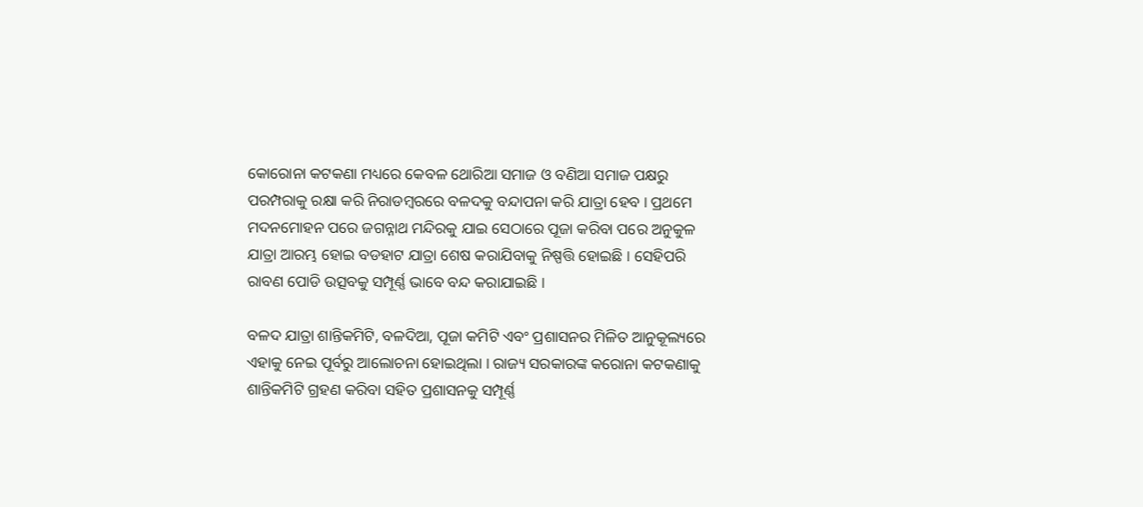କୋରୋନା କଟକଣା ମଧ୍ୟରେ କେବଳ ଥୋରିଆ ସମାଜ ଓ ବଣିଆ ସମାଜ ପକ୍ଷରୁ ପରମ୍ପରାକୁ ରକ୍ଷା କରି ନିରାଡମ୍ବରରେ ବଳଦକୁ ବନ୍ଦାପନା କରି ଯାତ୍ରା ହେବ । ପ୍ରଥମେ ମଦନମୋହନ ପରେ ଜଗନ୍ନାଥ ମନ୍ଦିରକୁ ଯାଇ ସେଠାରେ ପୂଜା କରିବା ପରେ ଅନୁକୁଳ ଯାତ୍ରା ଆରମ୍ଭ ହୋଇ ବଡହାଟ ଯାତ୍ରା ଶେଷ କରାଯିବାକୁ ନିଷ୍ପତ୍ତି ହୋଇଛି । ସେହିପରି ରାବଣ ପୋଡି ଉତ୍ସବକୁ ସମ୍ପୂର୍ଣ୍ଣ ଭାବେ ବନ୍ଦ କରାଯାଇଛି ।

ବଳଦ ଯାତ୍ରା ଶାନ୍ତିକମିଟି, ବଳଦିଆ, ପୂଜା କମିଟି ଏବଂ ପ୍ରଶାସନର ମିଳିତ ଆନୁକୂଲ୍ୟରେ ଏହାକୁ ନେଇ ପୂର୍ବରୁ ଆଲୋଚନା ହୋଇଥିଲା । ରାଜ୍ୟ ସରକାରଙ୍କ କରୋନା କଟକଣାକୁ ଶାନ୍ତିକମିଟି ଗ୍ରହଣ କରିବା ସହିତ ପ୍ରଶାସନକୁ ସମ୍ପୂର୍ଣ୍ଣ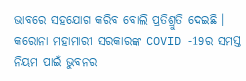ଭାବରେ ସହଯୋଗ କରିବ ବୋଲି ପ୍ରତିଶ୍ରୁତି ଦେଇଛି । କରୋନା ମହାମାରୀ ସରକାରଙ୍କ COVID -19ର ସମସ୍ତ ନିୟମ ପାଇଁ ଭୁବନର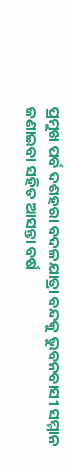ପ୍ରମୁଖ ପର୍ବ ଦଶହରା ବଦଳଯାତ୍ରା ବନ୍ଦକୁ ଭୁବନବାସୀ ସମ୍ମାନ ଜଣାଇବା ସହିତ ଆସନ୍ତା ବର୍ଷ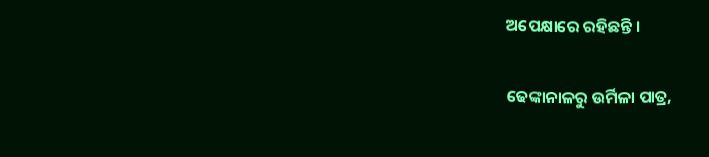ଅପେକ୍ଷାରେ ରହିଛନ୍ତି ।

ଢେଙ୍କାନାଳରୁ ଉର୍ମିଳା ପାତ୍ର,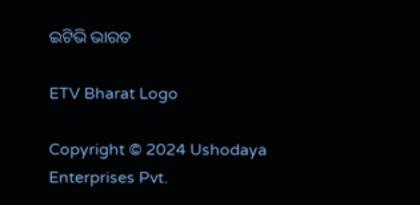ଇଟିଭି ଭାରତ

ETV Bharat Logo

Copyright © 2024 Ushodaya Enterprises Pvt.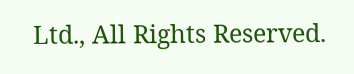Ltd., All Rights Reserved.